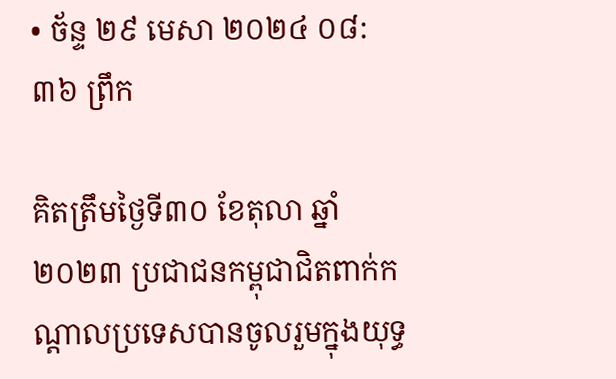• ច័ន្ទ ២៩ មេសា ២០២៤ ០៨:៣៦ ព្រឹក

គិតត្រឹមថ្ងៃទី៣០ ខែតុលា ឆ្នាំ២០២៣ ប្រជាជនកម្ពុជាជិតពាក់កណ្តាលប្រទេសបានចូលរួមក្នុងយុទ្ធ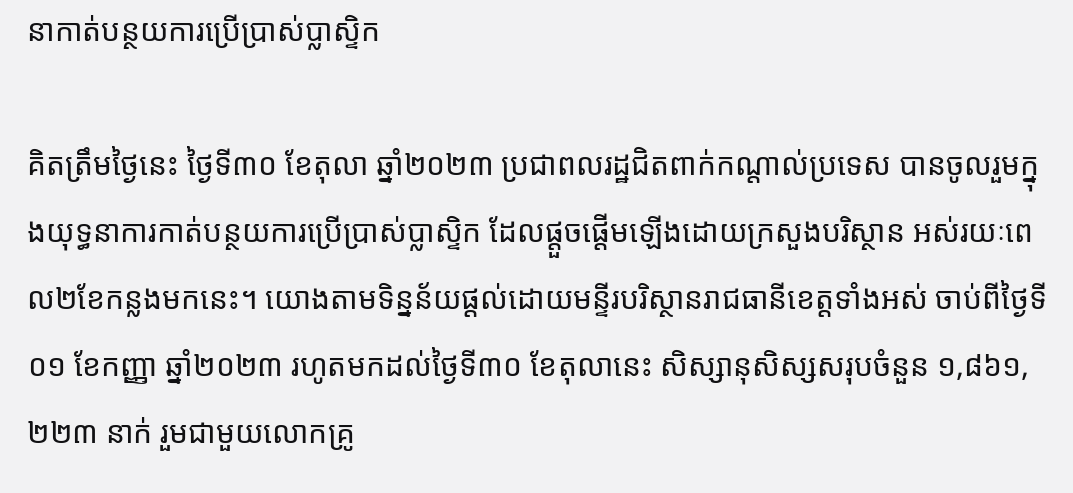នាកាត់បន្ថយការប្រើប្រាស់ប្លាស្ទិក

គិតត្រឹមថ្ងៃនេះ ថ្ងៃទី៣០ ខែតុលា ឆ្នាំ២០២៣ ប្រជាពលរដ្ឋជិតពាក់កណ្តាល់ប្រទេស បានចូលរួមក្នុងយុទ្ធនាការកាត់បន្ថយការប្រើប្រាស់ប្លាស្ទិក ដែលផ្តួចផ្តើមឡើងដោយក្រសួងបរិស្ថាន អស់រយៈពេល២ខែកន្លងមកនេះ។ យោងតាមទិន្នន័យផ្តល់ដោយមន្ទីរបរិស្ថានរាជធានីខេត្តទាំងអស់ ចាប់ពីថ្ងៃទី០១ ខែកញ្ញា ឆ្នាំ២០២៣ រហូតមកដល់ថ្ងៃទី៣០ ខែតុលានេះ សិស្សានុសិស្សសរុបចំនួន ១,៨៦១,២២៣ នាក់ រួមជាមួយលោកគ្រូ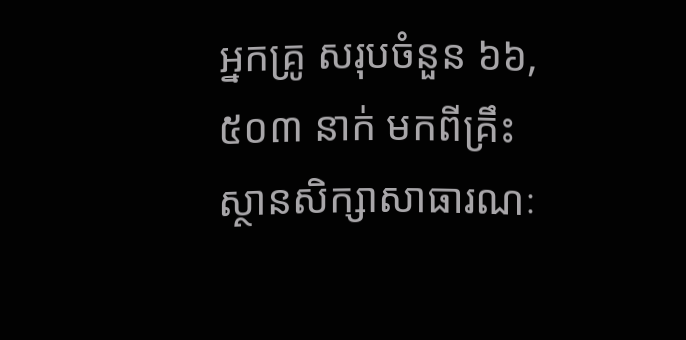អ្នកគ្រូ សរុបចំនួន ៦៦,៥០៣ នាក់ មកពីគ្រឹះស្ថានសិក្សាសាធារណៈ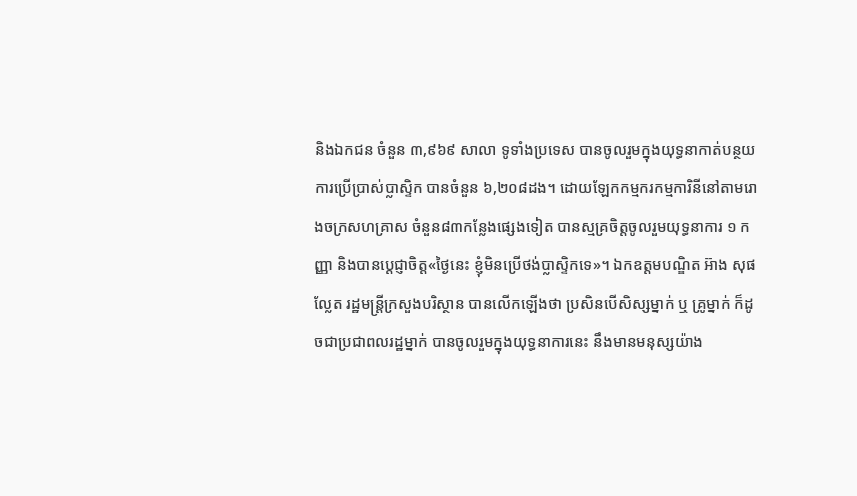និងឯកជន ចំនួន ៣,៩៦៩ សាលា ទូទាំងប្រទេស បានចូលរួមក្នុងយុទ្ធនាកាត់បន្ថយការប្រើប្រាស់ប្លាស្ទិក បានចំនួន ៦,២០៨ដង។ ដោយឡែកកម្មករកម្មការិនីនៅតាមរោងចក្រសហគ្រាស ចំនួន៨៣កន្លែងផ្សេងទៀត បានស្មគ្រចិត្តចូលរួមយុទ្ធនាការ ១ កញ្ញា និងបានប្តេជ្ញាចិត្ត«ថ្ងៃនេះ ខ្ញុំមិនប្រើថង់ប្លាស្ទិកទេ»។ ឯកឧត្តមបណ្ឌិត អ៊ាង សុផល្លែត រដ្ឋមន្រ្តីក្រសួងបរិស្ថាន បានលើកឡើងថា ប្រសិនបើសិស្សម្នាក់ ឬ គ្រូម្នាក់ ក៏ដូចជាប្រជាពលរដ្ឋម្នាក់ បានចូលរួមក្នុងយុទ្ធនាការនេះ នឹងមានមនុស្សយ៉ាង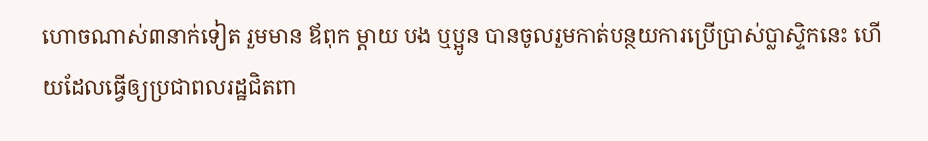ហោចណាស់៣នាក់ទៀត រួមមាន ឪពុក ម្តាយ បង ឬប្អូន បានចូលរួមកាត់បន្ថយការប្រើប្រាស់ប្លាស្ទិកនេះ ហើយដែលធ្វើឲ្យប្រជាពលរដ្ឋជិតពា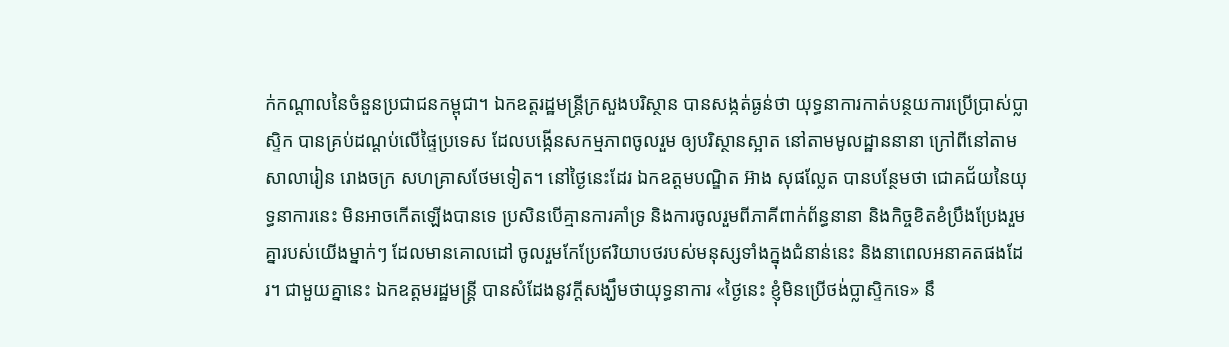ក់កណ្តាលនៃចំនួនប្រជាជនកម្ពុជា។ ឯកឧត្តរដ្ឋមន្រ្តីក្រសួងបរិស្ថាន បានសង្កត់ធ្ងន់ថា យុទ្ធនាការកាត់បន្ថយការប្រើប្រាស់ប្លាស្ទិក បានគ្រប់ដណ្តប់លើផ្ទៃប្រទេស ដែលបង្កើនសកម្មភាពចូលរួម ឲ្យបរិស្ថានស្អាត នៅតាមមូលដ្ឋាននានា ក្រៅពីនៅតាមសាលារៀន រោងចក្រ សហគ្រាសថែមទៀត។ នៅថ្ងៃនេះដែរ ឯកឧត្តមបណ្ឌិត អ៊ាង សុផល្លែត បានបន្ថែមថា ជោគជ័យនៃយុទ្ធនាការនេះ មិនអាចកើតឡើងបានទេ ប្រសិនបើគ្មានការគាំទ្រ និងការចូលរួមពីភាគីពាក់ព័ន្ធនានា និងកិច្ចខិតខំប្រឹងប្រែងរួមគ្នារបស់យើងម្នាក់ៗ ដែលមានគោលដៅ ចូលរួមកែប្រែឥរិយាបថរបស់មនុស្សទាំងក្នុងជំនាន់នេះ និងនាពេលអនាគតផងដែរ។ ជាមួយគ្នានេះ ឯកឧត្តមរដ្ឋមន្រ្តី បានសំដែងនូវក្តីសង្ឃឹមថាយុទ្ធនាការ «ថ្ងៃនេះ ខ្ញុំមិនប្រើថង់ប្លាស្ទិកទេ» នឹ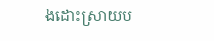ងដោះស្រាយប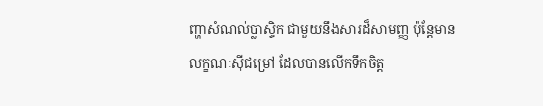ញ្ហាសំណល់ប្លាស្ទិក ជាមួយនឹងសារដ៏សាមញ្ញ ប៉ុន្តែមានលក្ខណៈស៊ីជម្រៅ ដែលបានលើកទឹកចិត្ត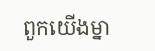ពួកយើងម្នា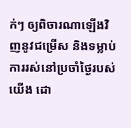ក់ៗ ឲ្យពិចារណាឡើងវិញនូវជម្រើស និងទម្លាប់ការរស់នៅប្រចាំថ្ងៃរបស់យើង ដោ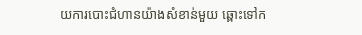យការបោះជំហានយ៉ាងសំខាន់មួយ ឆ្ពោះទៅក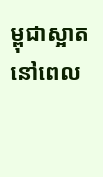ម្ពុជាស្អាត នៅពេល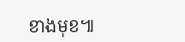ខាងមុខ៕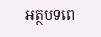អត្ថបទពេ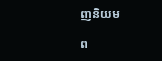ញនិយម

ព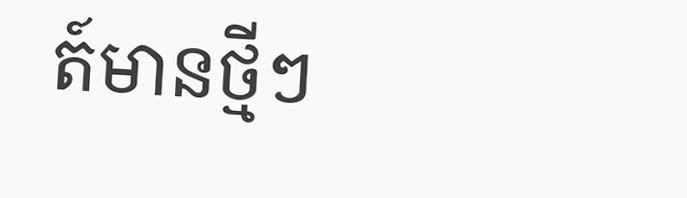ត៍មានថ្មីៗ